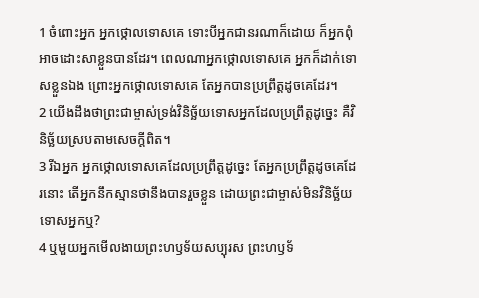1 ចំពោះអ្នក អ្នកថ្កោលទោសគេ ទោះបីអ្នកជានរណាក៏ដោយ ក៏អ្នកពុំអាចដោះសាខ្លួនបានដែរ។ ពេលណាអ្នកថ្កោលទោសគេ អ្នកក៏ដាក់ទោសខ្លួនឯង ព្រោះអ្នកថ្កោលទោសគេ តែអ្នកបានប្រព្រឹត្តដូចគេដែរ។
2 យើងដឹងថាព្រះជាម្ចាស់ទ្រង់វិនិច្ឆ័យទោសអ្នកដែលប្រព្រឹត្តដូច្នេះ គឺវិនិច្ឆ័យស្របតាមសេចក្ដីពិត។
3 រីឯអ្នក អ្នកថ្កោលទោសគេដែលប្រព្រឹត្តដូច្នេះ តែអ្នកប្រព្រឹត្តដូចគេដែរនោះ តើអ្នកនឹកស្មានថានឹងបានរួចខ្លួន ដោយព្រះជាម្ចាស់មិនវិនិច្ឆ័យទោសអ្នកឬ?
4 ឬមួយអ្នកមើលងាយព្រះហឫទ័យសប្បុរស ព្រះហឫទ័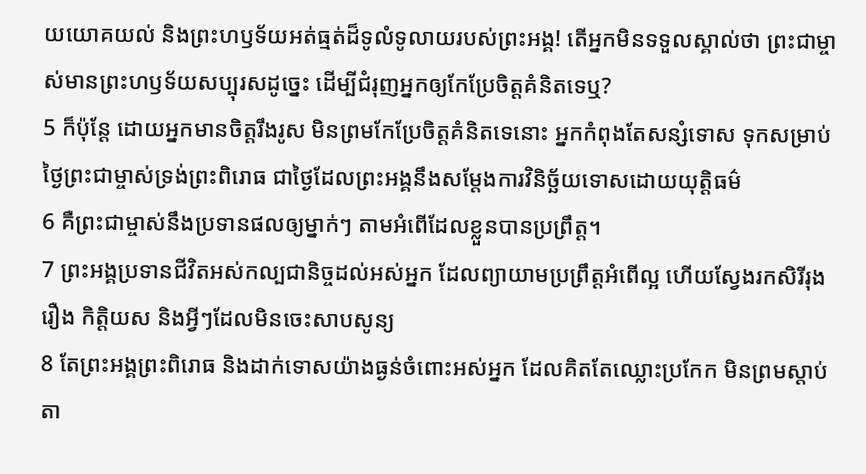យយោគយល់ និងព្រះហឫទ័យអត់ធ្មត់ដ៏ទូលំទូលាយរបស់ព្រះអង្គ! តើអ្នកមិនទទួលស្គាល់ថា ព្រះជាម្ចាស់មានព្រះហឫទ័យសប្បុរសដូច្នេះ ដើម្បីជំរុញអ្នកឲ្យកែប្រែចិត្តគំនិតទេឬ?
5 ក៏ប៉ុន្តែ ដោយអ្នកមានចិត្តរឹងរូស មិនព្រមកែប្រែចិត្តគំនិតទេនោះ អ្នកកំពុងតែសន្សំទោស ទុកសម្រាប់ថ្ងៃព្រះជាម្ចាស់ទ្រង់ព្រះពិរោធ ជាថ្ងៃដែលព្រះអង្គនឹងសម្តែងការវិនិច្ឆ័យទោសដោយយុត្តិធម៌
6 គឺព្រះជាម្ចាស់នឹងប្រទានផលឲ្យម្នាក់ៗ តាមអំពើដែលខ្លួនបានប្រព្រឹត្ត។
7 ព្រះអង្គប្រទានជីវិតអស់កល្បជានិច្ចដល់អស់អ្នក ដែលព្យាយាមប្រព្រឹត្តអំពើល្អ ហើយស្វែងរកសិរីរុងរឿង កិត្តិយស និងអ្វីៗដែលមិនចេះសាបសូន្យ
8 តែព្រះអង្គព្រះពិរោធ និងដាក់ទោសយ៉ាងធ្ងន់ចំពោះអស់អ្នក ដែលគិតតែឈ្លោះប្រកែក មិនព្រមស្ដាប់តា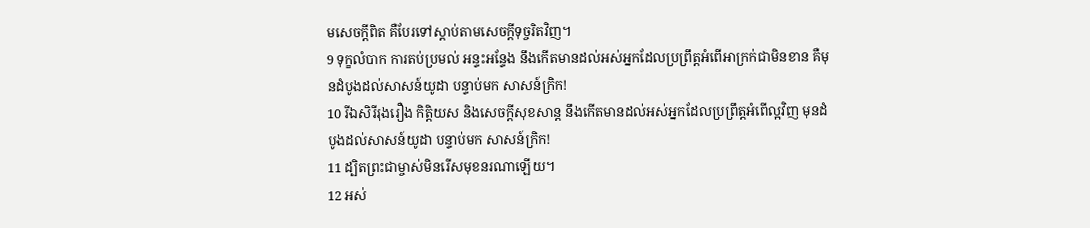មសេចក្ដីពិត គឺបែរទៅស្ដាប់តាមសេចក្ដីទុច្ចរិតវិញ។
9 ទុក្ខលំបាក ការតប់ប្រមល់ អន្ទះអន្ទែង នឹងកើតមានដល់អស់អ្នកដែលប្រព្រឹត្តអំពើអាក្រក់ជាមិនខាន គឺមុនដំបូងដល់សាសន៍យូដា បន្ទាប់មក សាសន៍ក្រិក!
10 រីឯសិរីរុងរឿង កិត្តិយស និងសេចក្ដីសុខសាន្ត នឹងកើតមានដល់អស់អ្នកដែលប្រព្រឹត្តអំពើល្អវិញ មុនដំបូងដល់សាសន៍យូដា បន្ទាប់មក សាសន៍ក្រិក!
11 ដ្បិតព្រះជាម្ចាស់មិនរើសមុខនរណាឡើយ។
12 អស់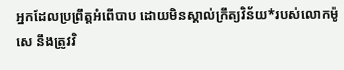អ្នកដែលប្រព្រឹត្តអំពើបាប ដោយមិនស្គាល់ក្រឹត្យវិន័យ*របស់លោកម៉ូសេ នឹងត្រូវវិ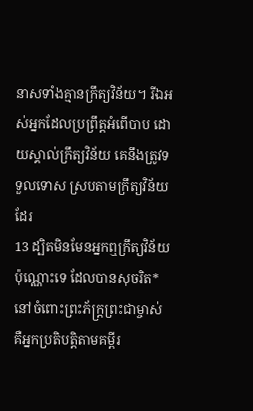នាសទាំងគ្មានក្រឹត្យវិន័យ។ រីឯអស់អ្នកដែលប្រព្រឹត្តអំពើបាប ដោយស្គាល់ក្រឹត្យវិន័យ គេនឹងត្រូវទទួលទោស ស្របតាមក្រឹត្យវិន័យដែរ
13 ដ្បិតមិនមែនអ្នកឮក្រឹត្យវិន័យប៉ុណ្ណោះទេ ដែលបានសុចរិត*នៅចំពោះព្រះភ័ក្ត្រព្រះជាម្ចាស់ គឺអ្នកប្រតិបត្តិតាមគម្ពីរ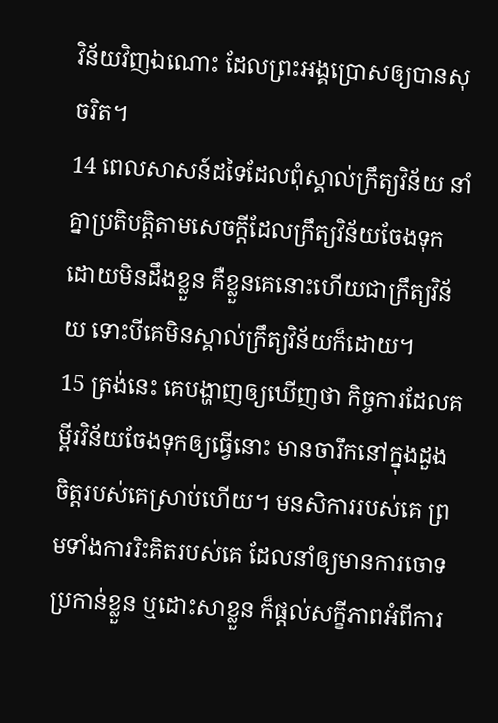វិន័យវិញឯណោះ ដែលព្រះអង្គប្រោសឲ្យបានសុចរិត។
14 ពេលសាសន៍ដទៃដែលពុំស្គាល់ក្រឹត្យវិន័យ នាំគ្នាប្រតិបត្តិតាមសេចក្ដីដែលក្រឹត្យវិន័យចែងទុកដោយមិនដឹងខ្លួន គឺខ្លួនគេនោះហើយជាក្រឹត្យវិន័យ ទោះបីគេមិនស្គាល់ក្រឹត្យវិន័យក៏ដោយ។
15 ត្រង់នេះ គេបង្ហាញឲ្យឃើញថា កិច្ចការដែលគម្ពីរវិន័យចែងទុកឲ្យធ្វើនោះ មានចារឹកនៅក្នុងដួងចិត្តរបស់គេស្រាប់ហើយ។ មនសិការរបស់គេ ព្រមទាំងការរិះគិតរបស់គេ ដែលនាំឲ្យមានការចោទប្រកាន់ខ្លួន ឬដោះសាខ្លួន ក៏ផ្ដល់សក្ខីភាពអំពីការ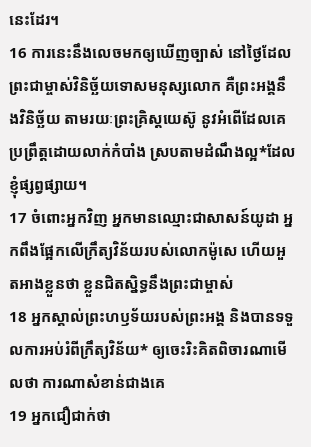នេះដែរ។
16 ការនេះនឹងលេចមកឲ្យឃើញច្បាស់ នៅថ្ងៃដែលព្រះជាម្ចាស់វិនិច្ឆ័យទោសមនុស្សលោក គឺព្រះអង្គនឹងវិនិច្ឆ័យ តាមរយៈព្រះគ្រិស្ដយេស៊ូ នូវអំពើដែលគេប្រព្រឹត្តដោយលាក់កំបាំង ស្របតាមដំណឹងល្អ*ដែលខ្ញុំផ្សព្វផ្សាយ។
17 ចំពោះអ្នកវិញ អ្នកមានឈ្មោះជាសាសន៍យូដា អ្នកពឹងផ្អែកលើក្រឹត្យវិន័យរបស់លោកម៉ូសេ ហើយអួតអាងខ្លួនថា ខ្លួនជិតស្និទ្ធនឹងព្រះជាម្ចាស់
18 អ្នកស្គាល់ព្រះហឫទ័យរបស់ព្រះអង្គ និងបានទទួលការអប់រំពីក្រឹត្យវិន័យ* ឲ្យចេះរិះគិតពិចារណាមើលថា ការណាសំខាន់ជាងគេ
19 អ្នកជឿជាក់ថា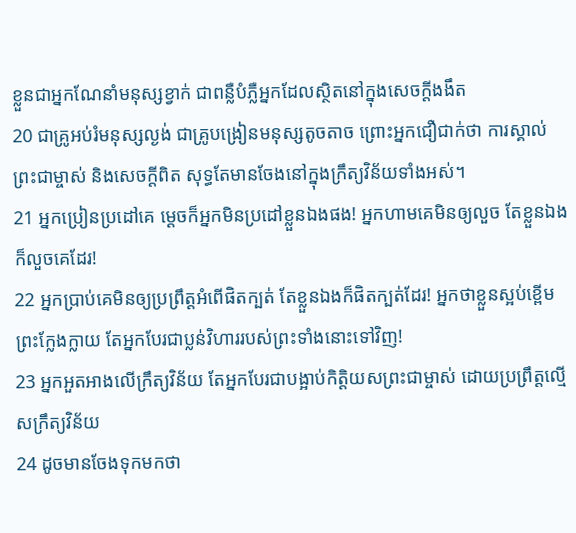ខ្លួនជាអ្នកណែនាំមនុស្សខ្វាក់ ជាពន្លឺបំភ្លឺអ្នកដែលស្ថិតនៅក្នុងសេចក្ដីងងឹត
20 ជាគ្រូអប់រំមនុស្សល្ងង់ ជាគ្រូបង្រៀនមនុស្សតូចតាច ព្រោះអ្នកជឿជាក់ថា ការស្គាល់ព្រះជាម្ចាស់ និងសេចក្ដីពិត សុទ្ធតែមានចែងនៅក្នុងក្រឹត្យវិន័យទាំងអស់។
21 អ្នកប្រៀនប្រដៅគេ ម្ដេចក៏អ្នកមិនប្រដៅខ្លួនឯងផង! អ្នកហាមគេមិនឲ្យលួច តែខ្លួនឯងក៏លួចគេដែរ!
22 អ្នកប្រាប់គេមិនឲ្យប្រព្រឹត្តអំពើផិតក្បត់ តែខ្លួនឯងក៏ផិតក្បត់ដែរ! អ្នកថាខ្លួនស្អប់ខ្ពើមព្រះក្លែងក្លាយ តែអ្នកបែរជាប្លន់វិហាររបស់ព្រះទាំងនោះទៅវិញ!
23 អ្នកអួតអាងលើក្រឹត្យវិន័យ តែអ្នកបែរជាបង្អាប់កិត្តិយសព្រះជាម្ចាស់ ដោយប្រព្រឹត្តល្មើសក្រឹត្យវិន័យ
24 ដូចមានចែងទុកមកថា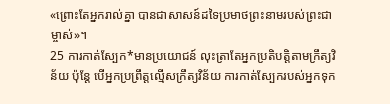«ព្រោះតែអ្នករាល់គ្នា បានជាសាសន៍ដទៃប្រមាថព្រះនាមរបស់ព្រះជាម្ចាស់»។
25 ការកាត់ស្បែក*មានប្រយោជន៍ លុះត្រាតែអ្នកប្រតិបត្តិតាមក្រឹត្យវិន័យ ប៉ុន្តែ បើអ្នកប្រព្រឹត្តល្មើសក្រឹត្យវិន័យ ការកាត់ស្បែករបស់អ្នកទុក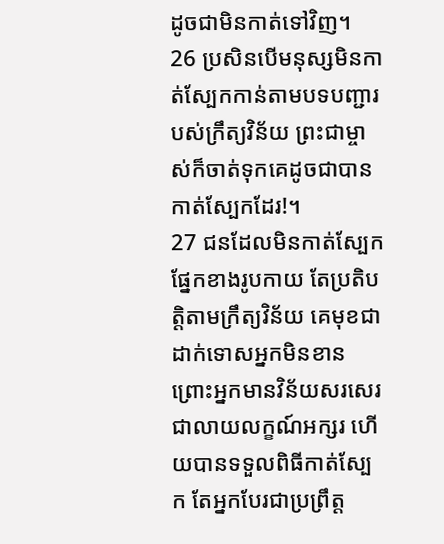ដូចជាមិនកាត់ទៅវិញ។
26 ប្រសិនបើមនុស្សមិនកាត់ស្បែកកាន់តាមបទបញ្ជារបស់ក្រឹត្យវិន័យ ព្រះជាម្ចាស់ក៏ចាត់ទុកគេដូចជាបានកាត់ស្បែកដែរ!។
27 ជនដែលមិនកាត់ស្បែកផ្នែកខាងរូបកាយ តែប្រតិបត្តិតាមក្រឹត្យវិន័យ គេមុខជាដាក់ទោសអ្នកមិនខាន ព្រោះអ្នកមានវិន័យសរសេរជាលាយលក្ខណ៍អក្សរ ហើយបានទទួលពិធីកាត់ស្បែក តែអ្នកបែរជាប្រព្រឹត្ត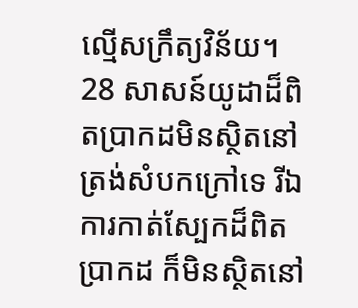ល្មើសក្រឹត្យវិន័យ។
28 សាសន៍យូដាដ៏ពិតប្រាកដមិនស្ថិតនៅត្រង់សំបកក្រៅទេ រីឯការកាត់ស្បែកដ៏ពិតប្រាកដ ក៏មិនស្ថិតនៅ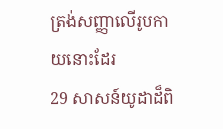ត្រង់សញ្ញាលើរូបកាយនោះដែរ
29 សាសន៍យូដាដ៏ពិ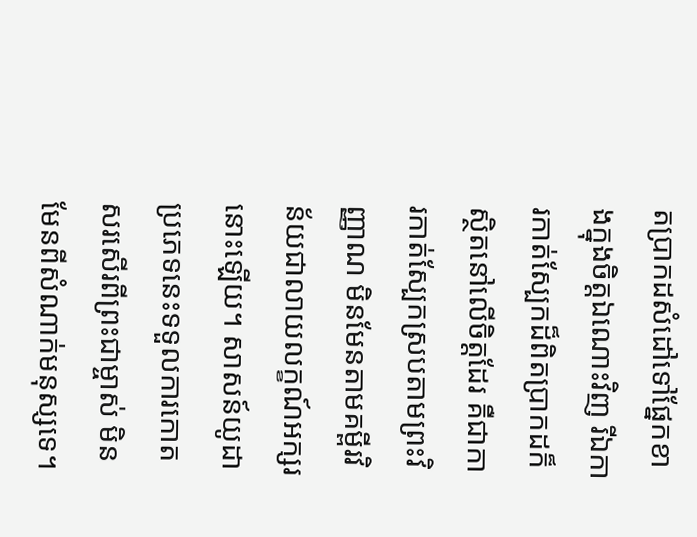តប្រាកដសំដៅទៅផ្នែកខាងក្នុងចិត្តឯណោះវិញ រីឯការកាត់ស្បែកដ៏ពិតប្រាកដក៏ស្ថិតនៅលើចិត្តដែរ គឺជាការកាត់ស្បែកស្របតាមព្រះវិញ្ញាណ មិនមែនតាមគម្ពីរវិន័យជាលាយលក្ខណ៍អក្សរនោះឡើយ។ សាសន៍យូដាប្រភេទនេះទទួលការកោតសរសើរពីព្រះជាម្ចាស់ មិនមែនពីសំណាក់មនុស្សទេ។